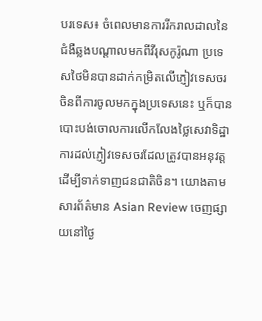បរទេស៖ ចំពេលមានការរីករាលដាលនៃជំងឺឆ្លងបណ្តាលមកពីវីរុសកូរ៉ូណា ប្រទេសថៃមិនបានដាក់កម្រិតលើភ្ញៀវទេសចរចិនពីការចូលមកក្នុងប្រទេសនេះ ឬក៏បានបោះបង់ចោលការលើកលែងថ្លៃសេវាទិដ្ឋាការដល់ភ្ញៀវទេសចរដែលត្រូវបានអនុវត្តដើម្បីទាក់ទាញជនជាតិចិន។ យោងតាមសារព័ត៌មាន Asian Review ចេញផ្សាយនៅថ្ងៃ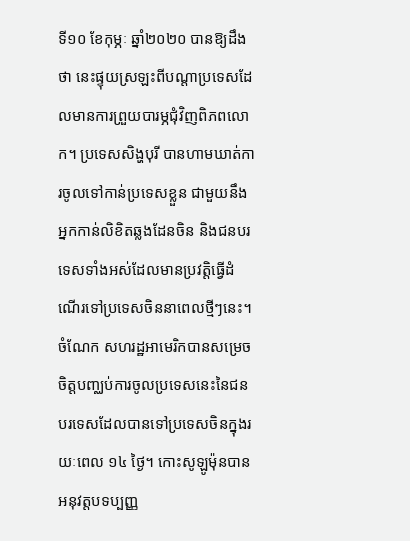ទី១០ ខែកុម្ភៈ ឆ្នាំ២០២០ បានឱ្យដឹងថា នេះផ្ទុយស្រឡះពីបណ្តាប្រទេសដែលមានការព្រួយបារម្ភជុំវិញពិភពលោក។ ប្រទេសសិង្ហបុរី បានហាមឃាត់ការចូលទៅកាន់ប្រទេសខ្លួន ជាមួយនឹងអ្នកកាន់លិខិតឆ្លងដែនចិន និងជនបរទេសទាំងអស់ដែលមានប្រវត្តិធ្វើដំណើរទៅប្រទេសចិននាពេលថ្មីៗនេះ។ ចំណែក សហរដ្ឋអាមេរិកបានសម្រេចចិត្តបញ្ឈប់ការចូលប្រទេសនេះនៃជនបរទេសដែលបានទៅប្រទេសចិនក្នុងរយៈពេល ១៤ ថ្ងៃ។ កោះសូឡូម៉ុនបានអនុវត្តបទប្បញ្ញ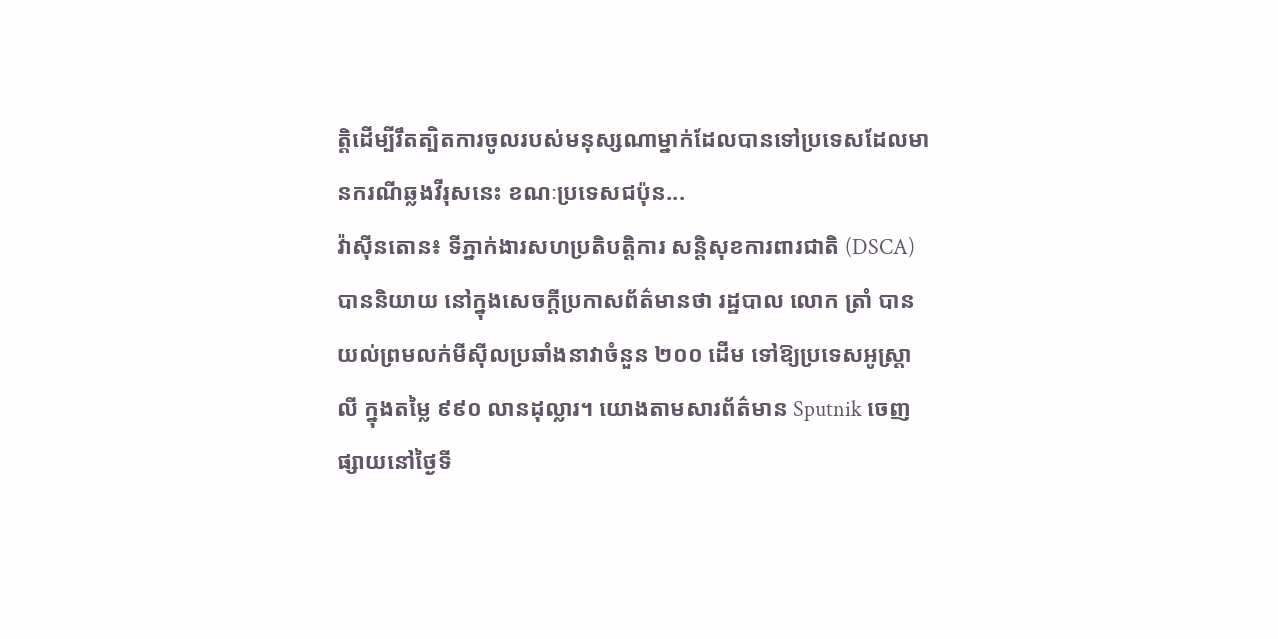ត្តិដើម្បីរឹតត្បិតការចូលរបស់មនុស្សណាម្នាក់ដែលបានទៅប្រទេសដែលមានករណីឆ្លងវីរុសនេះ ខណៈប្រទេសជប៉ុន...
វ៉ាស៊ីនតោន៖ ទីភ្នាក់ងារសហប្រតិបត្តិការ សន្តិសុខការពារជាតិ (DSCA) បាននិយាយ នៅក្នុងសេចក្តីប្រកាសព័ត៌មានថា រដ្ឋបាល លោក ត្រាំ បានយល់ព្រមលក់មីស៊ីលប្រឆាំងនាវាចំនួន ២០០ ដើម ទៅឱ្យប្រទេសអូស្ត្រាលី ក្នុងតម្លៃ ៩៩០ លានដុល្លារ។ យោងតាមសារព័ត៌មាន Sputnik ចេញផ្សាយនៅថ្ងៃទី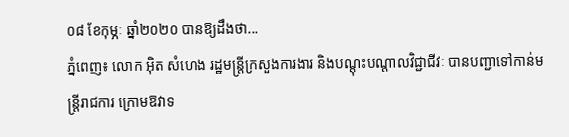០៨ ខែកុម្ភៈ ឆ្នាំ២០២០ បានឱ្យដឹងថា...
ភ្នំពេញ៖ លោក អ៊ិត សំហេង រដ្ឋមន្ត្រីក្រសួងការងារ និងបណ្តុះបណ្តាលវិជ្ជាជីវៈ បានបញ្ជាទៅកាន់មន្ត្រីរាជការ ក្រោមឱវាទ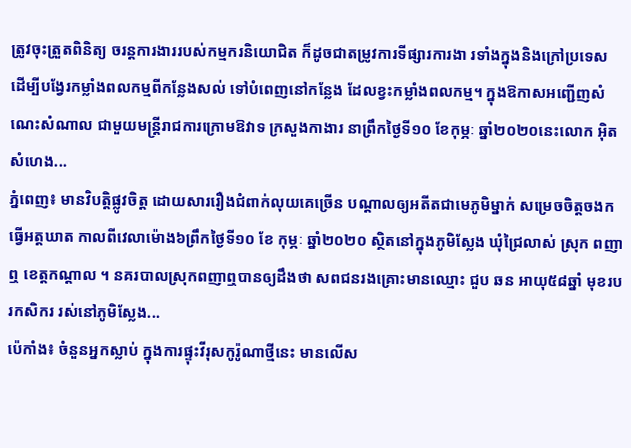ត្រូវចុះត្រួតពិនិត្យ ចរន្តការងាររបស់កម្មករនិយោជិត ក៏ដូចជាតម្រូវការទីផ្សារការងា រទាំងក្នុងនិងក្រៅប្រទេស ដើម្បីបង្វែរកម្លាំងពលកម្មពីកន្លែងសល់ ទៅបំពេញនៅកន្លែង ដែលខ្វះកម្លាំងពលកម្ម។ ក្នុងឱកាសអញ្ជើញសំណេះសំណាល ជាមួយមន្ត្រីរាជការក្រោមឱវាទ ក្រសួងកាងារ នាព្រឹកថ្ងៃទី១០ ខែកុម្ភៈ ឆ្នាំ២០២០នេះលោក អ៊ិត សំហេង...
ភ្នំពេញ៖ មានវិបត្តិផ្លូវចិត្ត ដោយសាររឿងជំពាក់លុយគេច្រើន បណ្តាលឲ្យអតីតជាមេភូមិម្នាក់ សម្រេចចិត្តចងកធ្វើអត្តឃាត កាលពីវេលាម៉ោង៦ព្រឹកថ្ងៃទី១០ ខែ កុម្ភៈ ឆ្នាំ២០២០ ស្ថិតនៅក្នុងភូមិស្លែង ឃុំជ្រៃលាស់ ស្រុក ពញាឮ ខេត្តកណ្តាល ។ នគរបាលស្រុកពញាឮបានឲ្យដឹងថា សពជនរងគ្រោះមានឈ្មោះ ជួប ឆន អាយុ៥៨ឆ្នាំ មុខរបរកសិករ រស់នៅភូមិស្លែង...
ប៉េកាំង៖ ចំនួនអ្នកស្លាប់ ក្នុងការផ្ទុះវីរុសកូរ៉ូណាថ្មីនេះ មានលើស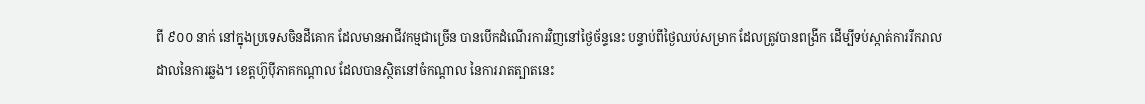ពី ៩០០ នាក់ នៅក្នុងប្រទេសចិនដីគោក ដែលមានអាជីវកម្មជាច្រើន បានបើកដំណើរការវិញនៅថ្ងៃច័ន្ទនេះ បន្ទាប់ពីថ្ងៃឈប់សម្រាក ដែលត្រូវបានពង្រីក ដើម្បីទប់ស្កាត់ការរីករាលដាលនៃការឆ្លង។ ខេត្តហ៊ូប៉ីភាគកណ្តាល ដែលបានស្ថិតនៅចំកណ្តាល នៃការរាតត្បាតនេះ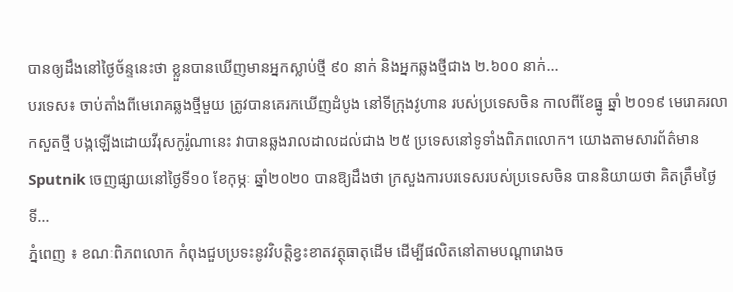បានឲ្យដឹងនៅថ្ងៃច័ន្ទនេះថា ខ្លួនបានឃើញមានអ្នកស្លាប់ថ្មី ៩០ នាក់ និងអ្នកឆ្លងថ្មីជាង ២.៦០០ នាក់...
បរទេស៖ ចាប់តាំងពីមេរោគឆ្លងថ្មីមួយ ត្រូវបានគេរកឃើញដំបូង នៅទីក្រុងវូហាន របស់ប្រទេសចិន កាលពីខែធ្នូ ឆ្នាំ ២០១៩ មេរោគរលាកសួតថ្មី បង្កឡើងដោយវីរុសកូរ៉ូណានេះ វាបានឆ្លងរាលដាលដល់ជាង ២៥ ប្រទេសនៅទូទាំងពិភពលោក។ យោងតាមសារព័ត៌មាន Sputnik ចេញផ្សាយនៅថ្ងៃទី១០ ខែកុម្ភៈ ឆ្នាំ២០២០ បានឱ្យដឹងថា ក្រសួងការបរទេសរបស់ប្រទេសចិន បាននិយាយថា គិតត្រឹមថ្ងៃទី...
ភ្នំពេញ ៖ ខណៈពិភពលោក កំពុងជួបប្រទះនូវវិបត្តិខ្វះខាតវត្ថុធាតុដើម ដើម្បីផលិតនៅតាមបណ្ដារោងច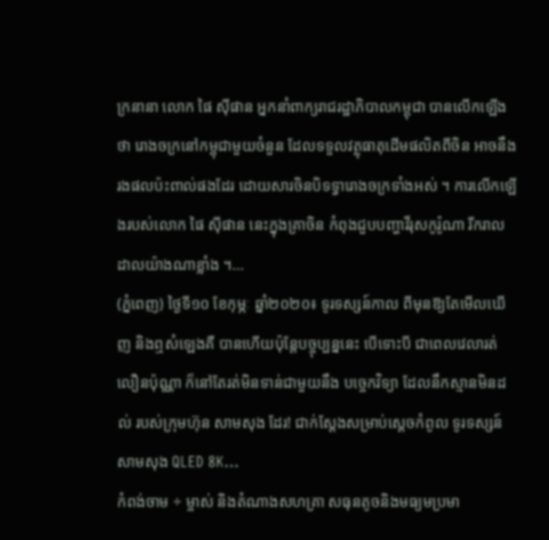ក្រនានា លោក ផៃ ស៊ីផាន អ្នកនាំពាក្យរាជរដ្ឋាភិបាលកម្ពុជា បានលើកឡើងថា រោងចក្រនៅកម្ពុជាមួយចំនួន ដែលទទួលវត្ថុធាតុដើមផលិតពីចិន អាចនឹងរងផលប៉ះពាល់ផងដែរ ដោយសារចិនបិទទ្វារោងចក្រទាំងអស់ ។ ការលើកឡើងរបស់លោក ផៃ ស៊ីផាន នេះក្នុងគ្រាចិន កំពុងជួបបញ្ហាវីរុសកូរ៉ូណា រីករាលដាលយ៉ាងណាខ្លាំង ។...
(ភ្នំពេញ) ថ្ងៃទី១០ ខែកុម្ភៈ ឆ្នាំ២០២០៖ ទូរទស្សន៍កាល ពីមុនឱ្យតែមើលឃើញ និងឮសំឡេងគឺ បានហើយប៉ុន្តែបច្ចុប្បន្ននេះ បើទោះបី ជាពេលវេលារត់ លឿនប៉ុណ្ណា ក៏នៅតែរត់មិនទាន់ជាមួយនឹង បច្ចេកវិទ្យា ដែលនឹកស្មានមិនដល់ របស់ក្រុមហ៊ុន សាមសុង ដែរ! ជាក់ស្តែងសម្រាប់ស្តេចកំពូល ទូរទស្សន៍ សាមសុង QLED 8K...
កំពង់ចាម ÷ ម្ចាស់ និងតំណាងសហគ្រា សធុនតូចនិងមធ្យមប្រមា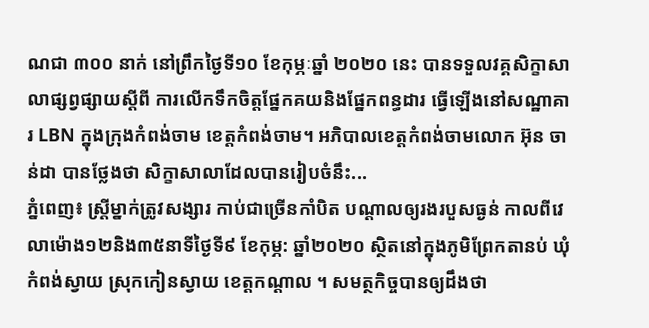ណជា ៣០០ នាក់ នៅព្រឹកថ្ងៃទី១០ ខែកុម្ភៈឆ្នាំ ២០២០ នេះ បានទទួលវគ្គសិក្ខាសាលាផ្សព្វផ្សាយស្ដីពី ការលើកទឹកចិត្តផ្នែកគយនិងផ្នែកពន្ធដារ ធ្វើឡើងនៅសណ្ឋាគារ LBN ក្នុងក្រុងកំពង់ចាម ខេត្តកំពង់ចាម។ អភិបាលខេត្តកំពង់ចាមលោក អ៊ុន ចាន់ដា បានថ្លែងថា សិក្ខាសាលាដែលបានរៀបចំនឹះ...
ភ្នំពេញ៖ ស្ត្រីម្នាក់ត្រូវសង្សារ កាប់ជាច្រើនកាំបិត បណ្តាលឲ្យរងរបួសធ្ងន់ កាលពីវេលាម៉ោង១២និង៣៥នាទីថ្ងៃទី៩ ខែកុម្ភ: ឆ្នាំ២០២០ ស្ថិតនៅក្នុងភូមិព្រែកតានប់ ឃុំកំពង់ស្វាយ ស្រុកកៀនស្វាយ ខេត្តកណ្ដាល ។ សមត្ថកិច្ចបានឲ្យដឹងថា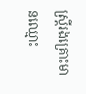ស្រ្តីរងគ្រោះមានឈ្មោះ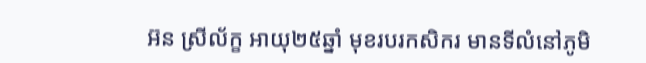អ៊ន ស្រីល័ក្ខ អាយុ២៥ឆ្នាំ មុខរបរកសិករ មានទីលំនៅភូមិ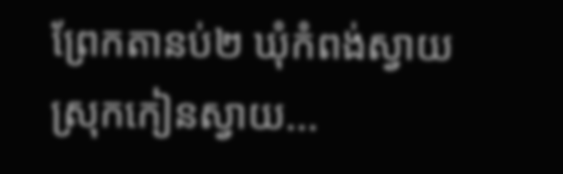ព្រែកតានប់២ ឃុំកំពង់ស្វាយ ស្រុកកៀនស្វាយ...